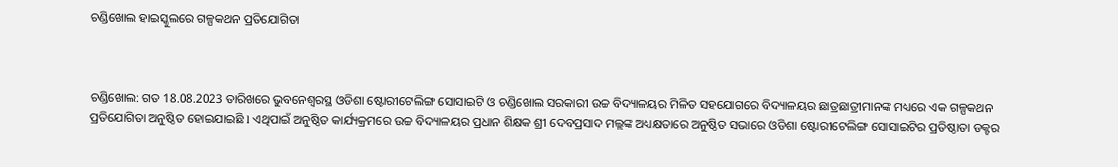ଚଣ୍ଡିଖୋଲ ହାଇସ୍କୁଲରେ ଗଳ୍ପକଥନ ପ୍ରତିଯୋଗିତା



ଚଣ୍ଡିଖୋଲ: ଗତ 18.08.2023 ତାରିଖରେ ଭୁବନେଶ୍ୱରସ୍ଥ ଓଡିଶା ଷ୍ଟୋରୀଟେଲିଙ୍ଗ ସୋସାଇଟି ଓ ଚଣ୍ଡିଖୋଲ ସରକାରୀ ଉଚ୍ଚ ବିଦ୍ୟାଳୟର ମିଳିତ ସହଯୋଗରେ ବିଦ୍ୟାଳୟର ଛାତ୍ରଛାତ୍ରୀମାନଙ୍କ ମଧ୍ୟରେ ଏକ ଗଳ୍ପକଥନ ପ୍ରତିଯୋଗିତା ଅନୁଷ୍ଠିତ ହୋଇଯାଇଛି l ଏଥିପାଇଁ ଅନୁଷ୍ଠିତ କାର୍ଯ୍ୟକ୍ରମରେ ଉଚ୍ଚ ବିଦ୍ୟାଳୟର ପ୍ରଧାନ ଶିକ୍ଷକ ଶ୍ରୀ ଦେବପ୍ରସାଦ ମଲ୍ଲଙ୍କ ଅଧ୍ୟକ୍ଷତାରେ ଅନୁଷ୍ଠିତ ସଭାରେ ଓଡିଶା ଷ୍ଟୋରୀଟେଲିଙ୍ଗ ସୋସାଇଟିର ପ୍ରତିଷ୍ଠାତା ଡକ୍ଟର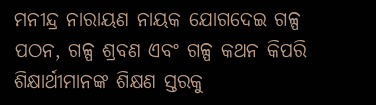ମନୀନ୍ଦ୍ର ନାରାୟଣ ନାୟକ ଯୋଗଦେଇ ଗଳ୍ପ ପଠନ, ଗଳ୍ପ ଶ୍ରବଣ ଏବଂ ଗଳ୍ପ କଥନ କିପରି ଶିକ୍ଷାର୍ଥୀମାନଙ୍କ ଶିକ୍ଷଣ ସ୍ତରକୁ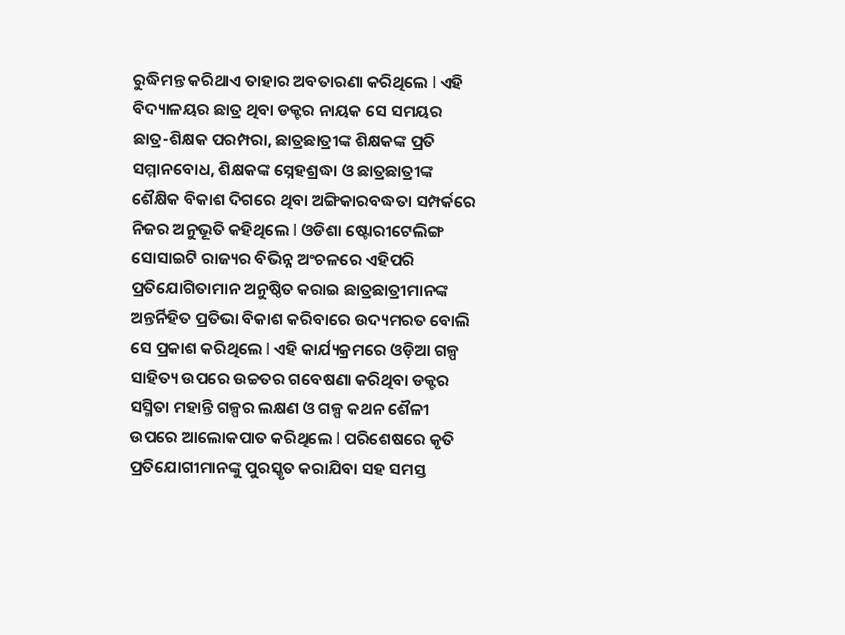ରୁଦ୍ଧିମନ୍ତ କରିଥାଏ ତାହାର ଅବତାରଣା କରିଥିଲେ l ଏହି ବିଦ୍ୟାଳୟର ଛାତ୍ର ଥିବା ଡକ୍ଟର ନାୟକ ସେ ସମୟର ଛାତ୍ର-ଶିକ୍ଷକ ପରମ୍ପରା, ଛାତ୍ରଛାତ୍ରୀଙ୍କ ଶିକ୍ଷକଙ୍କ ପ୍ରତି ସମ୍ମାନବୋଧ, ଶିକ୍ଷକଙ୍କ ସ୍ନେହଶ୍ରଦ୍ଧା ଓ ଛାତ୍ରଛାତ୍ରୀଙ୍କ ଶୈକ୍ଷିକ ବିକାଶ ଦିଗରେ ଥିବା ଅଙ୍ଗିକାରବଦ୍ଧତା ସମ୍ପର୍କରେ ନିଜର ଅନୁଭୂତି କହିଥିଲେ l ଓଡିଶା ଷ୍ଟୋରୀଟେଲିଙ୍ଗ ସୋସାଇଟି ରାଜ୍ୟର ବିଭିନ୍ନ ଅଂଚଳରେ ଏହିପରି ପ୍ରତିଯୋଗିତାମାନ ଅନୁଷ୍ଠିତ କରାଇ ଛାତ୍ରଛାତ୍ରୀମାନଙ୍କ ଅନ୍ତର୍ନିହିତ ପ୍ରତିଭା ବିକାଶ କରିବାରେ ଉଦ୍ୟମରତ ବୋଲି ସେ ପ୍ରକାଶ କରିଥିଲେ l ଏହି କାର୍ଯ୍ୟକ୍ରମରେ ଓଡ଼ିଆ ଗଳ୍ପ ସାହିତ୍ୟ ଉପରେ ଉଚ୍ଚତର ଗବେଷଣା କରିଥିବା ଡକ୍ଟର ସସ୍ମିତା ମହାନ୍ତି ଗଳ୍ପର ଲକ୍ଷଣ ଓ ଗଳ୍ପ କଥନ ଶୈଳୀ ଉପରେ ଆଲୋକପାତ କରିଥିଲେ l ପରିଶେଷରେ କୃତି ପ୍ରତିଯୋଗୀମାନଙ୍କୁ ପୁରସ୍କୃତ କରାଯିବା ସହ ସମସ୍ତ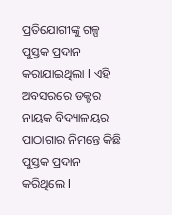ପ୍ରତିଯୋଗୀଙ୍କୁ ଗଳ୍ପ ପୁସ୍ତକ ପ୍ରଦାନ କରାଯାଇଥିଲା l ଏହି ଅବସରରେ ଡକ୍ଟର ନାୟକ ବିଦ୍ୟାଳୟର ପାଠାଗାର ନିମନ୍ତେ କିଛି ପୁସ୍ତକ ପ୍ରଦାନ କରିଥିଲେ l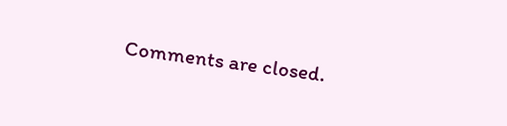Comments are closed.